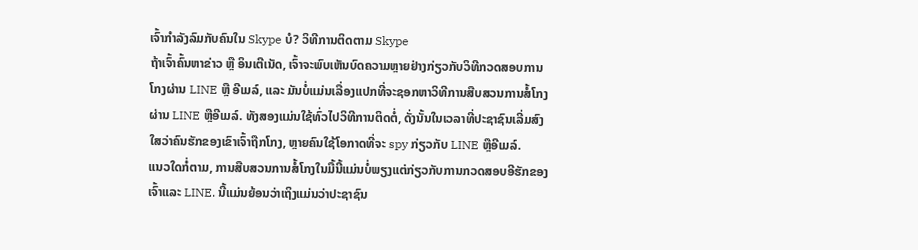ເຈົ້າກຳລັງລົມກັບຄົນໃນ Skype ບໍ? ວິທີການຕິດຕາມ Skype
ຖ້າເຈົ້າຄົ້ນຫາຂ່າວ ຫຼື ອິນເຕີເນັດ, ເຈົ້າຈະພົບເຫັນບົດຄວາມຫຼາຍຢ່າງກ່ຽວກັບວິທີກວດສອບການໂກງຜ່ານ LINE ຫຼື ອີເມລ໌, ແລະ ມັນບໍ່ແມ່ນເລື່ອງແປກທີ່ຈະຊອກຫາວິທີການສືບສວນການສໍ້ໂກງຜ່ານ LINE ຫຼືອີເມລ໌. ທັງສອງແມ່ນໃຊ້ທົ່ວໄປວິທີການຕິດຕໍ່, ດັ່ງນັ້ນໃນເວລາທີ່ປະຊາຊົນເລີ່ມສົງໃສວ່າຄົນຮັກຂອງເຂົາເຈົ້າຖືກໂກງ, ຫຼາຍຄົນໃຊ້ໂອກາດທີ່ຈະ spy ກ່ຽວກັບ LINE ຫຼືອີເມລ໌.
ແນວໃດກໍ່ຕາມ, ການສືບສວນການສໍ້ໂກງໃນມື້ນີ້ແມ່ນບໍ່ພຽງແຕ່ກ່ຽວກັບການກວດສອບອີຮັກຂອງເຈົ້າແລະ LINE. ນີ້ແມ່ນຍ້ອນວ່າເຖິງແມ່ນວ່າປະຊາຊົນ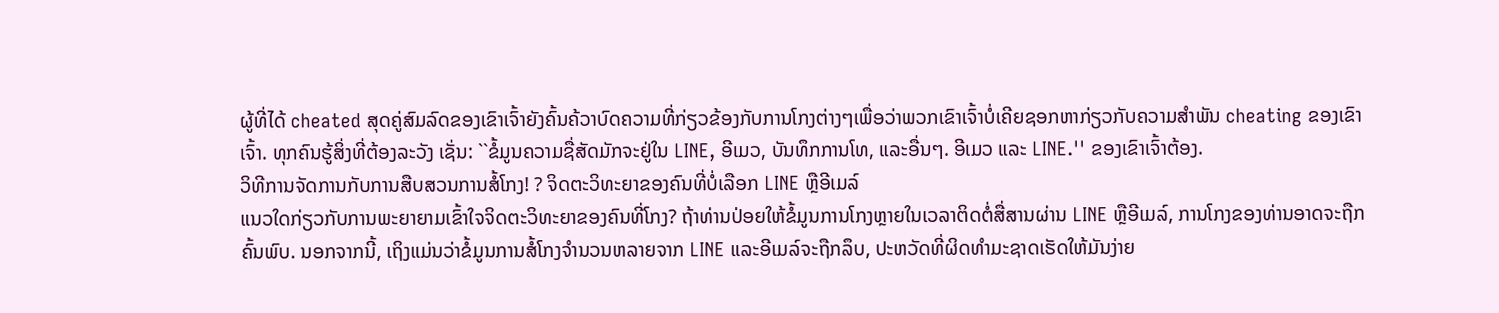ຜູ້ທີ່ໄດ້ cheated ສຸດຄູ່ສົມລົດຂອງເຂົາເຈົ້າຍັງຄົ້ນຄ້ວາບົດຄວາມທີ່ກ່ຽວຂ້ອງກັບການໂກງຕ່າງໆເພື່ອວ່າພວກເຂົາເຈົ້າບໍ່ເຄີຍຊອກຫາກ່ຽວກັບຄວາມສໍາພັນ cheating ຂອງເຂົາເຈົ້າ. ທຸກຄົນຮູ້ສິ່ງທີ່ຕ້ອງລະວັງ ເຊັ່ນ: ``ຂໍ້ມູນຄວາມຊື່ສັດມັກຈະຢູ່ໃນ LINE, ອີເມວ, ບັນທຶກການໂທ, ແລະອື່ນໆ. ອີເມວ ແລະ LINE.'' ຂອງເຂົາເຈົ້າຕ້ອງ.
ວິທີການຈັດການກັບການສືບສວນການສໍ້ໂກງ! ? ຈິດຕະວິທະຍາຂອງຄົນທີ່ບໍ່ເລືອກ LINE ຫຼືອີເມລ໌
ແນວໃດກ່ຽວກັບການພະຍາຍາມເຂົ້າໃຈຈິດຕະວິທະຍາຂອງຄົນທີ່ໂກງ? ຖ້າທ່ານປ່ອຍໃຫ້ຂໍ້ມູນການໂກງຫຼາຍໃນເວລາຕິດຕໍ່ສື່ສານຜ່ານ LINE ຫຼືອີເມລ໌, ການໂກງຂອງທ່ານອາດຈະຖືກຄົ້ນພົບ. ນອກຈາກນີ້, ເຖິງແມ່ນວ່າຂໍ້ມູນການສໍ້ໂກງຈໍານວນຫລາຍຈາກ LINE ແລະອີເມລ໌ຈະຖືກລຶບ, ປະຫວັດທີ່ຜິດທໍາມະຊາດເຮັດໃຫ້ມັນງ່າຍ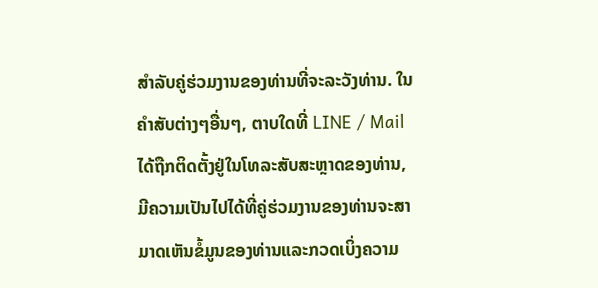ສໍາລັບຄູ່ຮ່ວມງານຂອງທ່ານທີ່ຈະລະວັງທ່ານ. ໃນຄໍາສັບຕ່າງໆອື່ນໆ, ຕາບໃດທີ່ LINE / Mail ໄດ້ຖືກຕິດຕັ້ງຢູ່ໃນໂທລະສັບສະຫຼາດຂອງທ່ານ, ມີຄວາມເປັນໄປໄດ້ທີ່ຄູ່ຮ່ວມງານຂອງທ່ານຈະສາມາດເຫັນຂໍ້ມູນຂອງທ່ານແລະກວດເບິ່ງຄວາມ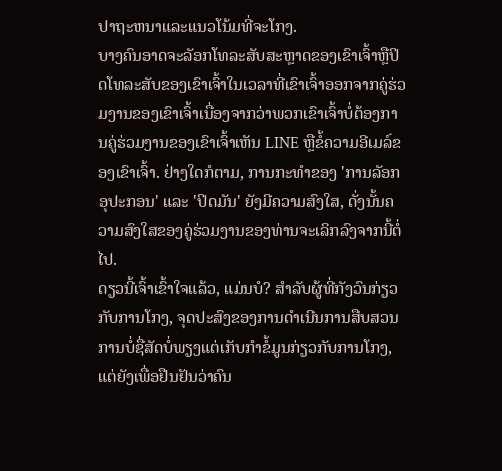ປາຖະຫນາແລະແນວໂນ້ມທີ່ຈະໂກງ.
ບາງຄົນອາດຈະລັອກໂທລະສັບສະຫຼາດຂອງເຂົາເຈົ້າຫຼືປິດໂທລະສັບຂອງເຂົາເຈົ້າໃນເວລາທີ່ເຂົາເຈົ້າອອກຈາກຄູ່ຮ່ວມງານຂອງເຂົາເຈົ້າເນື່ອງຈາກວ່າພວກເຂົາເຈົ້າບໍ່ຕ້ອງການຄູ່ຮ່ວມງານຂອງເຂົາເຈົ້າເຫັນ LINE ຫຼືຂໍ້ຄວາມອີເມລ໌ຂອງເຂົາເຈົ້າ. ຢ່າງໃດກໍຕາມ, ການກະທໍາຂອງ 'ການລັອກອຸປະກອນ' ແລະ 'ປິດມັນ' ຍັງມີຄວາມສົງໃສ, ດັ່ງນັ້ນຄວາມສົງໃສຂອງຄູ່ຮ່ວມງານຂອງທ່ານຈະເລິກລົງຈາກນີ້ຕໍ່ໄປ.
ດຽວນີ້ເຈົ້າເຂົ້າໃຈແລ້ວ, ແມ່ນບໍ? ສໍາລັບຜູ້ທີ່ກັງວົນກ່ຽວກັບການໂກງ, ຈຸດປະສົງຂອງການດໍາເນີນການສືບສວນການບໍ່ຊື່ສັດບໍ່ພຽງແຕ່ເກັບກໍາຂໍ້ມູນກ່ຽວກັບການໂກງ, ແຕ່ຍັງເພື່ອຢືນຢັນວ່າຄົນ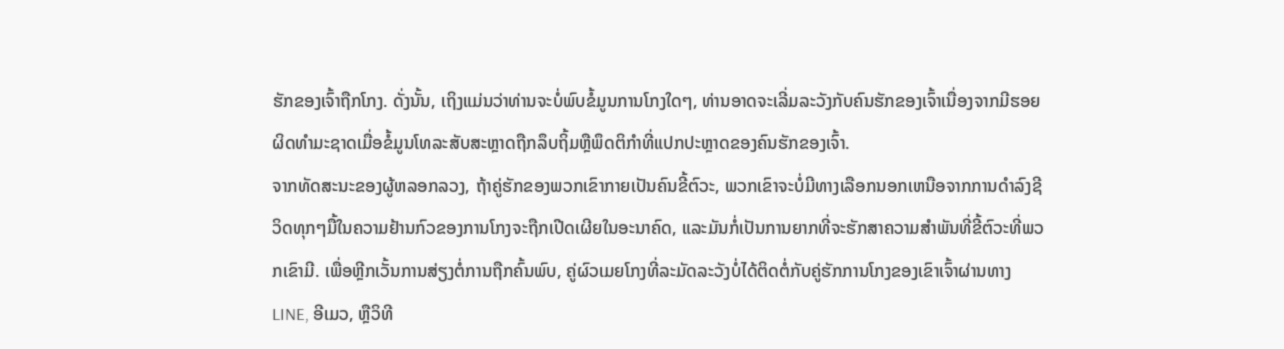ຮັກຂອງເຈົ້າຖືກໂກງ. ດັ່ງນັ້ນ, ເຖິງແມ່ນວ່າທ່ານຈະບໍ່ພົບຂໍ້ມູນການໂກງໃດໆ, ທ່ານອາດຈະເລີ່ມລະວັງກັບຄົນຮັກຂອງເຈົ້າເນື່ອງຈາກມີຮອຍຜິດທໍາມະຊາດເມື່ອຂໍ້ມູນໂທລະສັບສະຫຼາດຖືກລຶບຖິ້ມຫຼືພຶດຕິກໍາທີ່ແປກປະຫຼາດຂອງຄົນຮັກຂອງເຈົ້າ.
ຈາກທັດສະນະຂອງຜູ້ຫລອກລວງ, ຖ້າຄູ່ຮັກຂອງພວກເຂົາກາຍເປັນຄົນຂີ້ຕົວະ, ພວກເຂົາຈະບໍ່ມີທາງເລືອກນອກເຫນືອຈາກການດໍາລົງຊີວິດທຸກໆມື້ໃນຄວາມຢ້ານກົວຂອງການໂກງຈະຖືກເປີດເຜີຍໃນອະນາຄົດ, ແລະມັນກໍ່ເປັນການຍາກທີ່ຈະຮັກສາຄວາມສໍາພັນທີ່ຂີ້ຕົວະທີ່ພວກເຂົາມີ. ເພື່ອຫຼີກເວັ້ນການສ່ຽງຕໍ່ການຖືກຄົ້ນພົບ, ຄູ່ຜົວເມຍໂກງທີ່ລະມັດລະວັງບໍ່ໄດ້ຕິດຕໍ່ກັບຄູ່ຮັກການໂກງຂອງເຂົາເຈົ້າຜ່ານທາງ LINE, ອີເມວ, ຫຼືວິທີ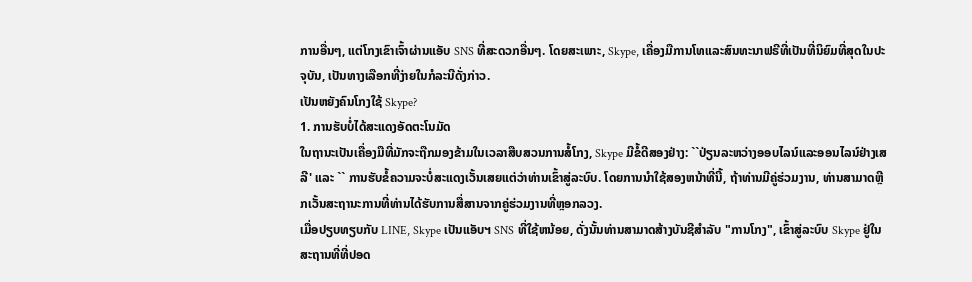ການອື່ນໆ, ແຕ່ໂກງເຂົາເຈົ້າຜ່ານແອັບ SNS ທີ່ສະດວກອື່ນໆ. ໂດຍສະເພາະ, Skype, ເຄື່ອງມືການໂທແລະສົນທະນາຟຣີທີ່ເປັນທີ່ນິຍົມທີ່ສຸດໃນປະຈຸບັນ, ເປັນທາງເລືອກທີ່ງ່າຍໃນກໍລະນີດັ່ງກ່າວ.
ເປັນຫຍັງຄົນໂກງໃຊ້ Skype?
1. ການຮັບບໍ່ໄດ້ສະແດງອັດຕະໂນມັດ
ໃນຖານະເປັນເຄື່ອງມືທີ່ມັກຈະຖືກມອງຂ້າມໃນເວລາສືບສວນການສໍ້ໂກງ, Skype ມີຂໍ້ດີສອງຢ່າງ: ``ປ່ຽນລະຫວ່າງອອບໄລນ໌ແລະອອນໄລນ໌ຢ່າງເສລີ' ແລະ `` ການຮັບຂໍ້ຄວາມຈະບໍ່ສະແດງເວັ້ນເສຍແຕ່ວ່າທ່ານເຂົ້າສູ່ລະບົບ. ໂດຍການນໍາໃຊ້ສອງຫນ້າທີ່ນີ້, ຖ້າທ່ານມີຄູ່ຮ່ວມງານ, ທ່ານສາມາດຫຼີກເວັ້ນສະຖານະການທີ່ທ່ານໄດ້ຮັບການສື່ສານຈາກຄູ່ຮ່ວມງານທີ່ຫຼອກລວງ.
ເມື່ອປຽບທຽບກັບ LINE, Skype ເປັນແອັບຯ SNS ທີ່ໃຊ້ຫນ້ອຍ, ດັ່ງນັ້ນທ່ານສາມາດສ້າງບັນຊີສໍາລັບ "ການໂກງ", ເຂົ້າສູ່ລະບົບ Skype ຢູ່ໃນສະຖານທີ່ທີ່ປອດ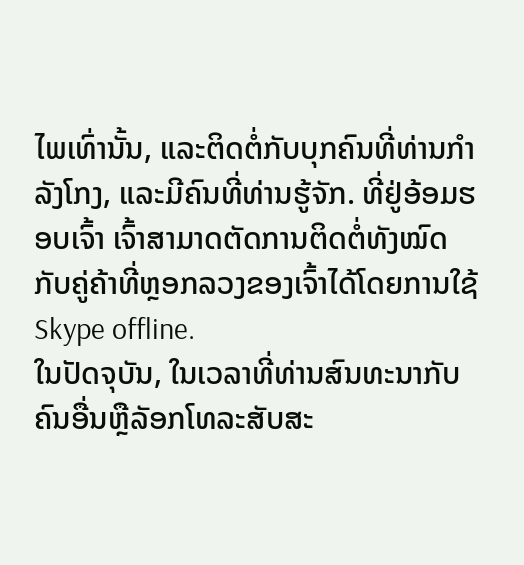ໄພເທົ່ານັ້ນ, ແລະຕິດຕໍ່ກັບບຸກຄົນທີ່ທ່ານກໍາລັງໂກງ, ແລະມີຄົນທີ່ທ່ານຮູ້ຈັກ. ທີ່ຢູ່ອ້ອມຮອບເຈົ້າ ເຈົ້າສາມາດຕັດການຕິດຕໍ່ທັງໝົດກັບຄູ່ຄ້າທີ່ຫຼອກລວງຂອງເຈົ້າໄດ້ໂດຍການໃຊ້ Skype offline.
ໃນປັດຈຸບັນ, ໃນເວລາທີ່ທ່ານສົນທະນາກັບຄົນອື່ນຫຼືລັອກໂທລະສັບສະ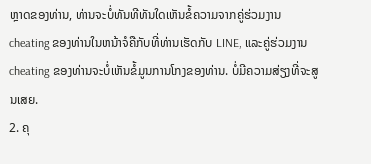ຫຼາດຂອງທ່ານ, ທ່ານຈະບໍ່ທັນທີທັນໃດເຫັນຂໍ້ຄວາມຈາກຄູ່ຮ່ວມງານ cheating ຂອງທ່ານໃນຫນ້າຈໍຄືກັບທີ່ທ່ານເຮັດກັບ LINE, ແລະຄູ່ຮ່ວມງານ cheating ຂອງທ່ານຈະບໍ່ເຫັນຂໍ້ມູນການໂກງຂອງທ່ານ. ບໍ່ມີຄວາມສ່ຽງທີ່ຈະສູນເສຍ.
2. ຄຸ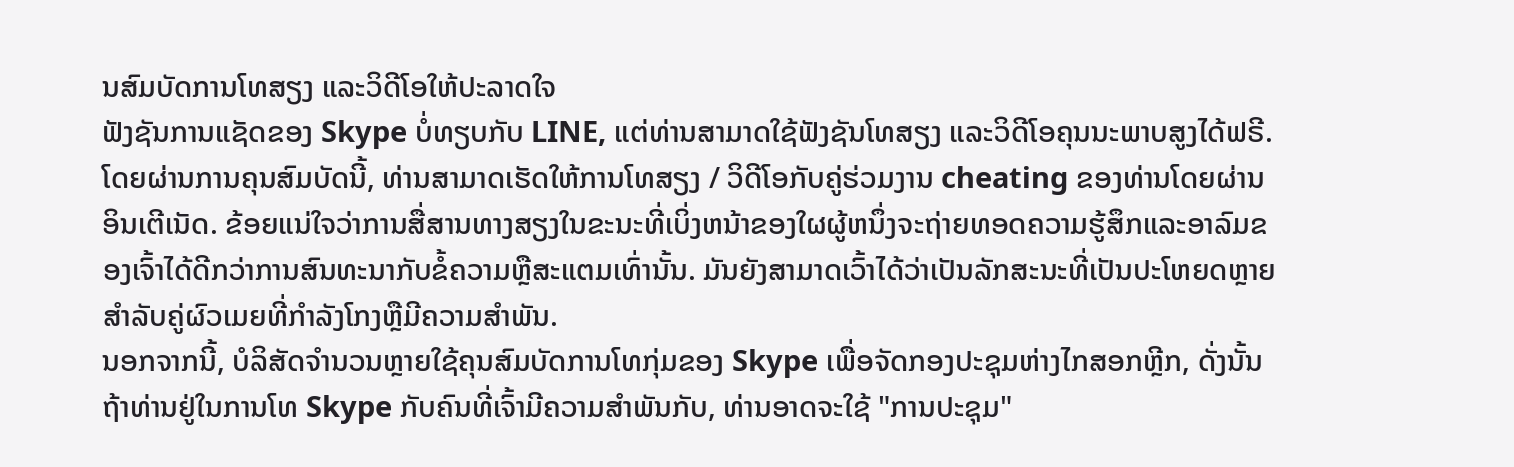ນສົມບັດການໂທສຽງ ແລະວິດີໂອໃຫ້ປະລາດໃຈ
ຟັງຊັນການແຊັດຂອງ Skype ບໍ່ທຽບກັບ LINE, ແຕ່ທ່ານສາມາດໃຊ້ຟັງຊັນໂທສຽງ ແລະວິດີໂອຄຸນນະພາບສູງໄດ້ຟຣີ. ໂດຍຜ່ານການຄຸນສົມບັດນີ້, ທ່ານສາມາດເຮັດໃຫ້ການໂທສຽງ / ວິດີໂອກັບຄູ່ຮ່ວມງານ cheating ຂອງທ່ານໂດຍຜ່ານອິນເຕີເນັດ. ຂ້ອຍແນ່ໃຈວ່າການສື່ສານທາງສຽງໃນຂະນະທີ່ເບິ່ງຫນ້າຂອງໃຜຜູ້ຫນຶ່ງຈະຖ່າຍທອດຄວາມຮູ້ສຶກແລະອາລົມຂອງເຈົ້າໄດ້ດີກວ່າການສົນທະນາກັບຂໍ້ຄວາມຫຼືສະແຕມເທົ່ານັ້ນ. ມັນຍັງສາມາດເວົ້າໄດ້ວ່າເປັນລັກສະນະທີ່ເປັນປະໂຫຍດຫຼາຍສໍາລັບຄູ່ຜົວເມຍທີ່ກໍາລັງໂກງຫຼືມີຄວາມສໍາພັນ.
ນອກຈາກນີ້, ບໍລິສັດຈໍານວນຫຼາຍໃຊ້ຄຸນສົມບັດການໂທກຸ່ມຂອງ Skype ເພື່ອຈັດກອງປະຊຸມຫ່າງໄກສອກຫຼີກ, ດັ່ງນັ້ນຖ້າທ່ານຢູ່ໃນການໂທ Skype ກັບຄົນທີ່ເຈົ້າມີຄວາມສໍາພັນກັບ, ທ່ານອາດຈະໃຊ້ "ການປະຊຸມ"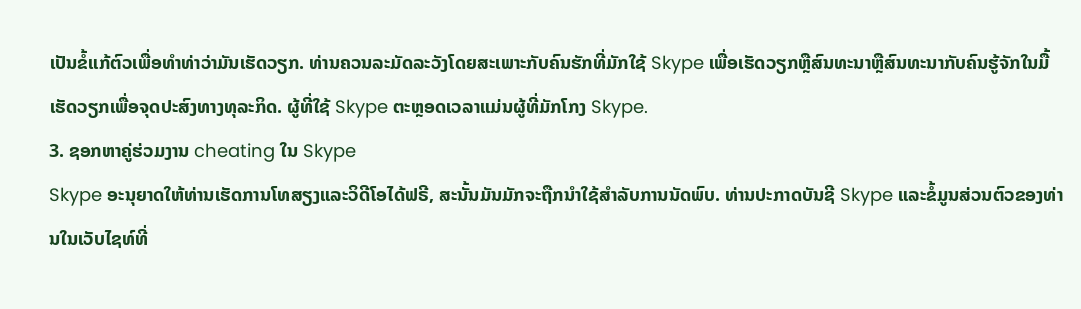ເປັນຂໍ້ແກ້ຕົວເພື່ອທໍາທ່າວ່າມັນເຮັດວຽກ. ທ່ານຄວນລະມັດລະວັງໂດຍສະເພາະກັບຄົນຮັກທີ່ມັກໃຊ້ Skype ເພື່ອເຮັດວຽກຫຼືສົນທະນາຫຼືສົນທະນາກັບຄົນຮູ້ຈັກໃນມື້ເຮັດວຽກເພື່ອຈຸດປະສົງທາງທຸລະກິດ. ຜູ້ທີ່ໃຊ້ Skype ຕະຫຼອດເວລາແມ່ນຜູ້ທີ່ມັກໂກງ Skype.
3. ຊອກຫາຄູ່ຮ່ວມງານ cheating ໃນ Skype
Skype ອະນຸຍາດໃຫ້ທ່ານເຮັດການໂທສຽງແລະວິດີໂອໄດ້ຟຣີ, ສະນັ້ນມັນມັກຈະຖືກນໍາໃຊ້ສໍາລັບການນັດພົບ. ທ່ານປະກາດບັນຊີ Skype ແລະຂໍ້ມູນສ່ວນຕົວຂອງທ່ານໃນເວັບໄຊທ໌ທີ່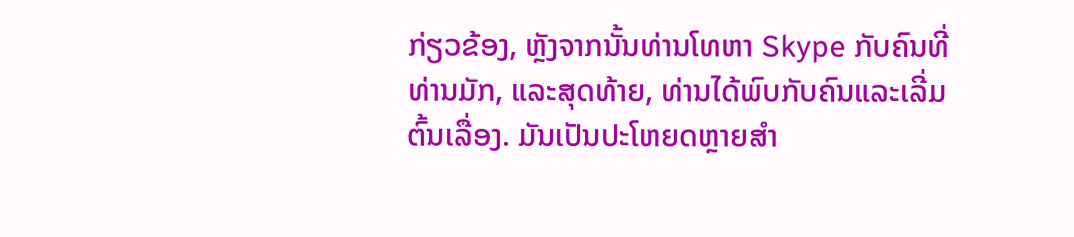ກ່ຽວຂ້ອງ, ຫຼັງຈາກນັ້ນທ່ານໂທຫາ Skype ກັບຄົນທີ່ທ່ານມັກ, ແລະສຸດທ້າຍ, ທ່ານໄດ້ພົບກັບຄົນແລະເລີ່ມຕົ້ນເລື່ອງ. ມັນເປັນປະໂຫຍດຫຼາຍສໍາ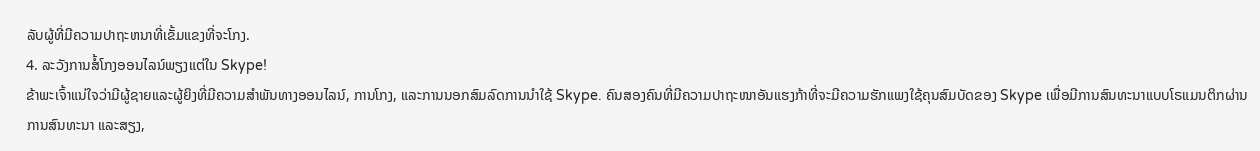ລັບຜູ້ທີ່ມີຄວາມປາຖະຫນາທີ່ເຂັ້ມແຂງທີ່ຈະໂກງ.
4. ລະວັງການສໍ້ໂກງອອນໄລນ໌ພຽງແຕ່ໃນ Skype!
ຂ້າພະເຈົ້າແນ່ໃຈວ່າມີຜູ້ຊາຍແລະຜູ້ຍິງທີ່ມີຄວາມສໍາພັນທາງອອນໄລນ໌, ການໂກງ, ແລະການນອກສົມລົດການນໍາໃຊ້ Skype. ຄົນສອງຄົນທີ່ມີຄວາມປາຖະໜາອັນແຮງກ້າທີ່ຈະມີຄວາມຮັກແພງໃຊ້ຄຸນສົມບັດຂອງ Skype ເພື່ອມີການສົນທະນາແບບໂຣແມນຕິກຜ່ານການສົນທະນາ ແລະສຽງ,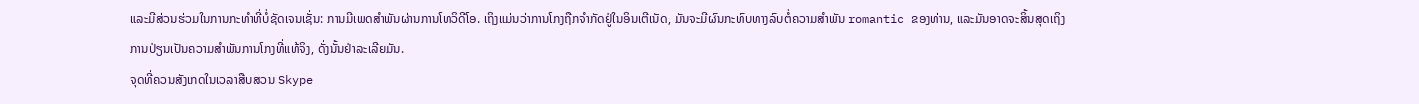ແລະມີສ່ວນຮ່ວມໃນການກະທໍາທີ່ບໍ່ຊັດເຈນເຊັ່ນ: ການມີເພດສໍາພັນຜ່ານການໂທວິດີໂອ. ເຖິງແມ່ນວ່າການໂກງຖືກຈໍາກັດຢູ່ໃນອິນເຕີເນັດ, ມັນຈະມີຜົນກະທົບທາງລົບຕໍ່ຄວາມສໍາພັນ romantic ຂອງທ່ານ, ແລະມັນອາດຈະສິ້ນສຸດເຖິງການປ່ຽນເປັນຄວາມສໍາພັນການໂກງທີ່ແທ້ຈິງ, ດັ່ງນັ້ນຢ່າລະເລີຍມັນ.
ຈຸດທີ່ຄວນສັງເກດໃນເວລາສືບສວນ Skype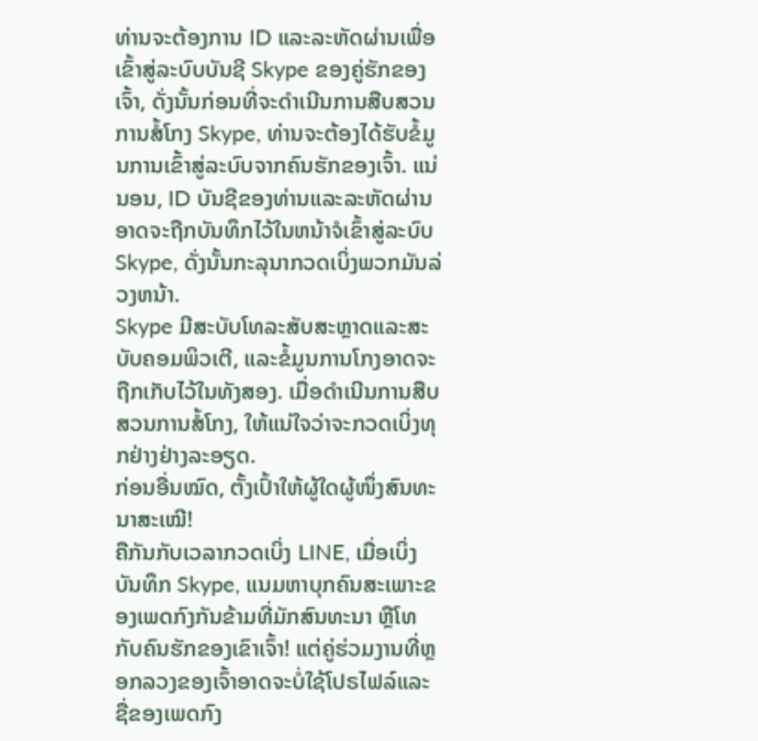ທ່ານຈະຕ້ອງການ ID ແລະລະຫັດຜ່ານເພື່ອເຂົ້າສູ່ລະບົບບັນຊີ Skype ຂອງຄູ່ຮັກຂອງເຈົ້າ, ດັ່ງນັ້ນກ່ອນທີ່ຈະດໍາເນີນການສືບສວນການສໍ້ໂກງ Skype, ທ່ານຈະຕ້ອງໄດ້ຮັບຂໍ້ມູນການເຂົ້າສູ່ລະບົບຈາກຄົນຮັກຂອງເຈົ້າ. ແນ່ນອນ, ID ບັນຊີຂອງທ່ານແລະລະຫັດຜ່ານອາດຈະຖືກບັນທຶກໄວ້ໃນຫນ້າຈໍເຂົ້າສູ່ລະບົບ Skype, ດັ່ງນັ້ນກະລຸນາກວດເບິ່ງພວກມັນລ່ວງຫນ້າ.
Skype ມີສະບັບໂທລະສັບສະຫຼາດແລະສະບັບຄອມພິວເຕີ, ແລະຂໍ້ມູນການໂກງອາດຈະຖືກເກັບໄວ້ໃນທັງສອງ. ເມື່ອດໍາເນີນການສືບສວນການສໍ້ໂກງ, ໃຫ້ແນ່ໃຈວ່າຈະກວດເບິ່ງທຸກຢ່າງຢ່າງລະອຽດ.
ກ່ອນອື່ນໝົດ, ຕັ້ງເປົ້າໃຫ້ຜູ້ໃດຜູ້ໜຶ່ງສົນທະນາສະເໝີ!
ຄືກັນກັບເວລາກວດເບິ່ງ LINE, ເມື່ອເບິ່ງບັນທຶກ Skype, ແນມຫາບຸກຄົນສະເພາະຂອງເພດກົງກັນຂ້າມທີ່ມັກສົນທະນາ ຫຼືໂທກັບຄົນຮັກຂອງເຂົາເຈົ້າ! ແຕ່ຄູ່ຮ່ວມງານທີ່ຫຼອກລວງຂອງເຈົ້າອາດຈະບໍ່ໃຊ້ໂປຣໄຟລ໌ແລະຊື່ຂອງເພດກົງ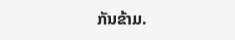ກັນຂ້າມ.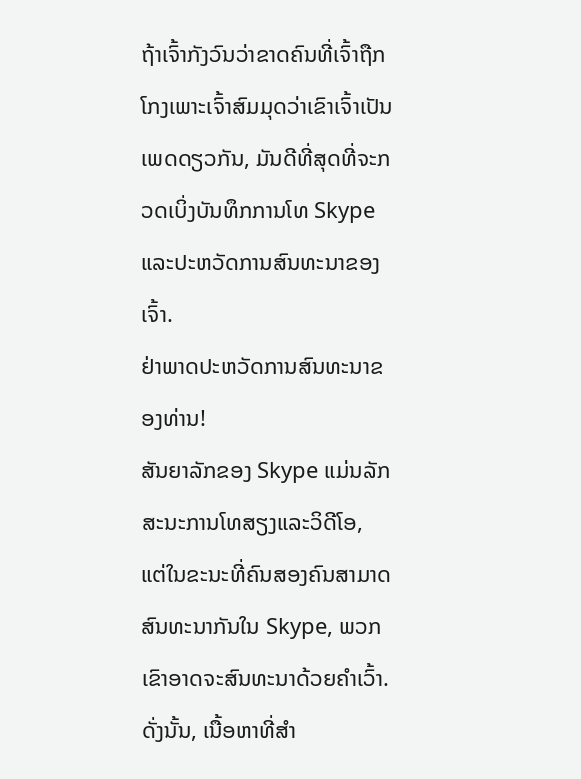ຖ້າເຈົ້າກັງວົນວ່າຂາດຄົນທີ່ເຈົ້າຖືກໂກງເພາະເຈົ້າສົມມຸດວ່າເຂົາເຈົ້າເປັນເພດດຽວກັນ, ມັນດີທີ່ສຸດທີ່ຈະກວດເບິ່ງບັນທຶກການໂທ Skype ແລະປະຫວັດການສົນທະນາຂອງເຈົ້າ.
ຢ່າພາດປະຫວັດການສົນທະນາຂອງທ່ານ!
ສັນຍາລັກຂອງ Skype ແມ່ນລັກສະນະການໂທສຽງແລະວິດີໂອ, ແຕ່ໃນຂະນະທີ່ຄົນສອງຄົນສາມາດສົນທະນາກັນໃນ Skype, ພວກເຂົາອາດຈະສົນທະນາດ້ວຍຄໍາເວົ້າ. ດັ່ງນັ້ນ, ເນື້ອຫາທີ່ສໍາ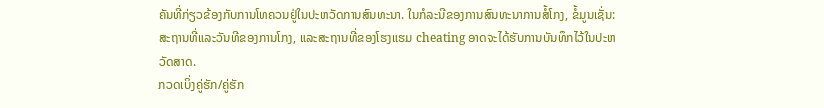ຄັນທີ່ກ່ຽວຂ້ອງກັບການໂທຄວນຢູ່ໃນປະຫວັດການສົນທະນາ. ໃນກໍລະນີຂອງການສົນທະນາການສໍ້ໂກງ, ຂໍ້ມູນເຊັ່ນ: ສະຖານທີ່ແລະວັນທີຂອງການໂກງ, ແລະສະຖານທີ່ຂອງໂຮງແຮມ cheating ອາດຈະໄດ້ຮັບການບັນທຶກໄວ້ໃນປະຫວັດສາດ.
ກວດເບິ່ງຄູ່ຮັກ/ຄູ່ຮັກ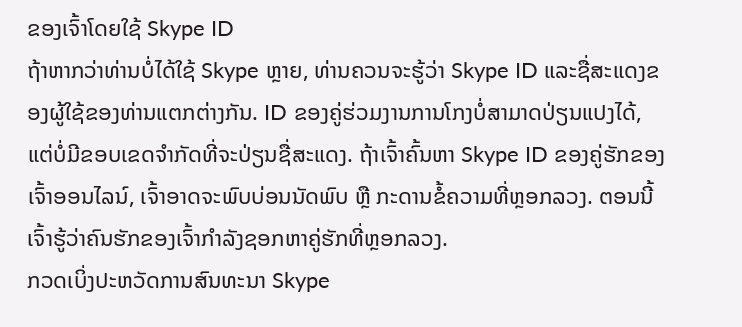ຂອງເຈົ້າໂດຍໃຊ້ Skype ID
ຖ້າຫາກວ່າທ່ານບໍ່ໄດ້ໃຊ້ Skype ຫຼາຍ, ທ່ານຄວນຈະຮູ້ວ່າ Skype ID ແລະຊື່ສະແດງຂອງຜູ້ໃຊ້ຂອງທ່ານແຕກຕ່າງກັນ. ID ຂອງຄູ່ຮ່ວມງານການໂກງບໍ່ສາມາດປ່ຽນແປງໄດ້, ແຕ່ບໍ່ມີຂອບເຂດຈໍາກັດທີ່ຈະປ່ຽນຊື່ສະແດງ. ຖ້າເຈົ້າຄົ້ນຫາ Skype ID ຂອງຄູ່ຮັກຂອງເຈົ້າອອນໄລນ໌, ເຈົ້າອາດຈະພົບບ່ອນນັດພົບ ຫຼື ກະດານຂໍ້ຄວາມທີ່ຫຼອກລວງ. ຕອນນີ້ເຈົ້າຮູ້ວ່າຄົນຮັກຂອງເຈົ້າກໍາລັງຊອກຫາຄູ່ຮັກທີ່ຫຼອກລວງ.
ກວດເບິ່ງປະຫວັດການສົນທະນາ Skype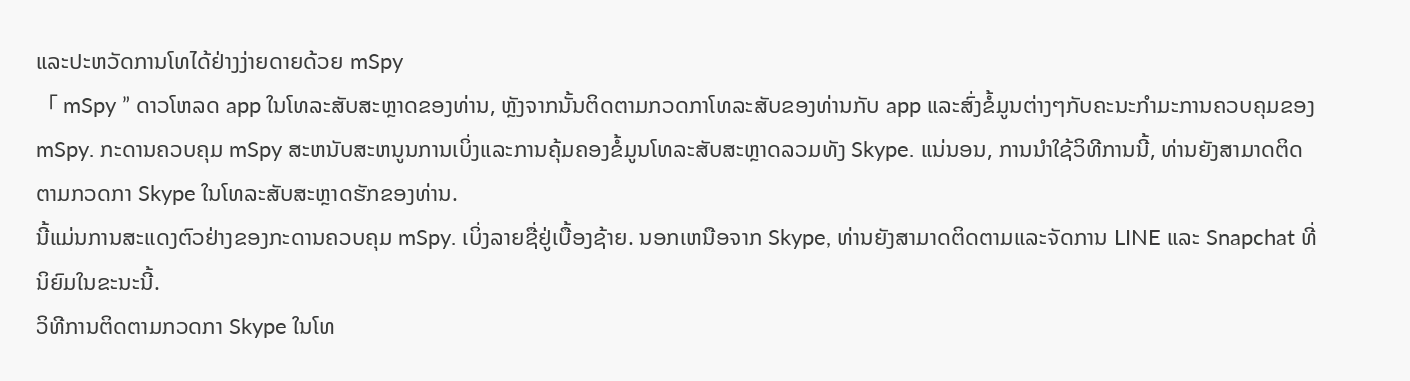ແລະປະຫວັດການໂທໄດ້ຢ່າງງ່າຍດາຍດ້ວຍ mSpy
「 mSpy ” ດາວໂຫລດ app ໃນໂທລະສັບສະຫຼາດຂອງທ່ານ, ຫຼັງຈາກນັ້ນຕິດຕາມກວດກາໂທລະສັບຂອງທ່ານກັບ app ແລະສົ່ງຂໍ້ມູນຕ່າງໆກັບຄະນະກໍາມະການຄວບຄຸມຂອງ mSpy. ກະດານຄວບຄຸມ mSpy ສະຫນັບສະຫນູນການເບິ່ງແລະການຄຸ້ມຄອງຂໍ້ມູນໂທລະສັບສະຫຼາດລວມທັງ Skype. ແນ່ນອນ, ການນໍາໃຊ້ວິທີການນີ້, ທ່ານຍັງສາມາດຕິດຕາມກວດກາ Skype ໃນໂທລະສັບສະຫຼາດຮັກຂອງທ່ານ.
ນີ້ແມ່ນການສະແດງຕົວຢ່າງຂອງກະດານຄວບຄຸມ mSpy. ເບິ່ງລາຍຊື່ຢູ່ເບື້ອງຊ້າຍ. ນອກເຫນືອຈາກ Skype, ທ່ານຍັງສາມາດຕິດຕາມແລະຈັດການ LINE ແລະ Snapchat ທີ່ນິຍົມໃນຂະນະນີ້.
ວິທີການຕິດຕາມກວດກາ Skype ໃນໂທ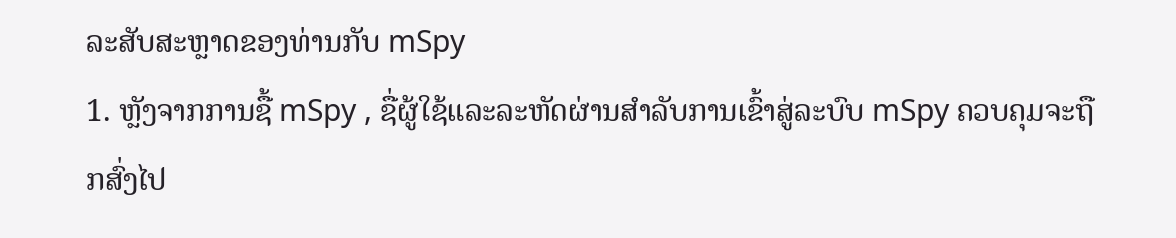ລະສັບສະຫຼາດຂອງທ່ານກັບ mSpy
1. ຫຼັງຈາກການຊື້ mSpy , ຊື່ຜູ້ໃຊ້ແລະລະຫັດຜ່ານສໍາລັບການເຂົ້າສູ່ລະບົບ mSpy ຄວບຄຸມຈະຖືກສົ່ງໄປ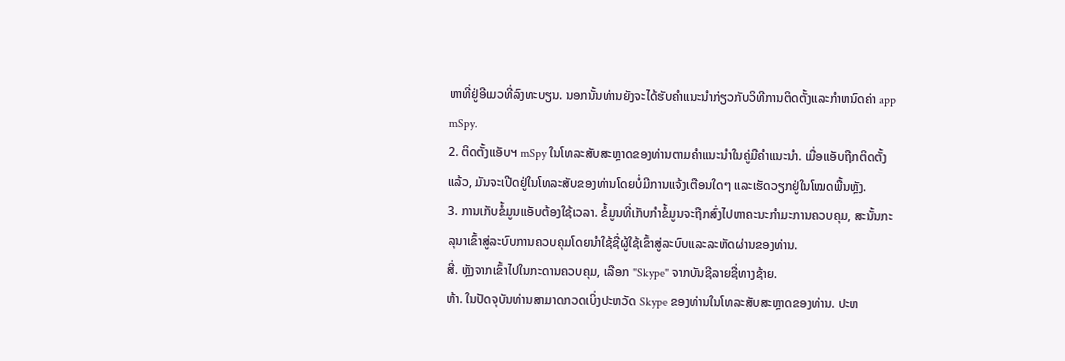ຫາທີ່ຢູ່ອີເມວທີ່ລົງທະບຽນ. ນອກນັ້ນທ່ານຍັງຈະໄດ້ຮັບຄໍາແນະນໍາກ່ຽວກັບວິທີການຕິດຕັ້ງແລະກໍາຫນົດຄ່າ app mSpy.
2. ຕິດຕັ້ງແອັບຯ mSpy ໃນໂທລະສັບສະຫຼາດຂອງທ່ານຕາມຄໍາແນະນໍາໃນຄູ່ມືຄໍາແນະນໍາ. ເມື່ອແອັບຖືກຕິດຕັ້ງແລ້ວ, ມັນຈະເປີດຢູ່ໃນໂທລະສັບຂອງທ່ານໂດຍບໍ່ມີການແຈ້ງເຕືອນໃດໆ ແລະເຮັດວຽກຢູ່ໃນໂໝດພື້ນຫຼັງ.
3. ການເກັບຂໍ້ມູນແອັບຕ້ອງໃຊ້ເວລາ. ຂໍ້ມູນທີ່ເກັບກໍາຂໍ້ມູນຈະຖືກສົ່ງໄປຫາຄະນະກໍາມະການຄວບຄຸມ, ສະນັ້ນກະລຸນາເຂົ້າສູ່ລະບົບການຄວບຄຸມໂດຍນໍາໃຊ້ຊື່ຜູ້ໃຊ້ເຂົ້າສູ່ລະບົບແລະລະຫັດຜ່ານຂອງທ່ານ.
ສີ່. ຫຼັງຈາກເຂົ້າໄປໃນກະດານຄວບຄຸມ, ເລືອກ "Skype" ຈາກບັນຊີລາຍຊື່ທາງຊ້າຍ.
ຫ້າ. ໃນປັດຈຸບັນທ່ານສາມາດກວດເບິ່ງປະຫວັດ Skype ຂອງທ່ານໃນໂທລະສັບສະຫຼາດຂອງທ່ານ. ປະຫ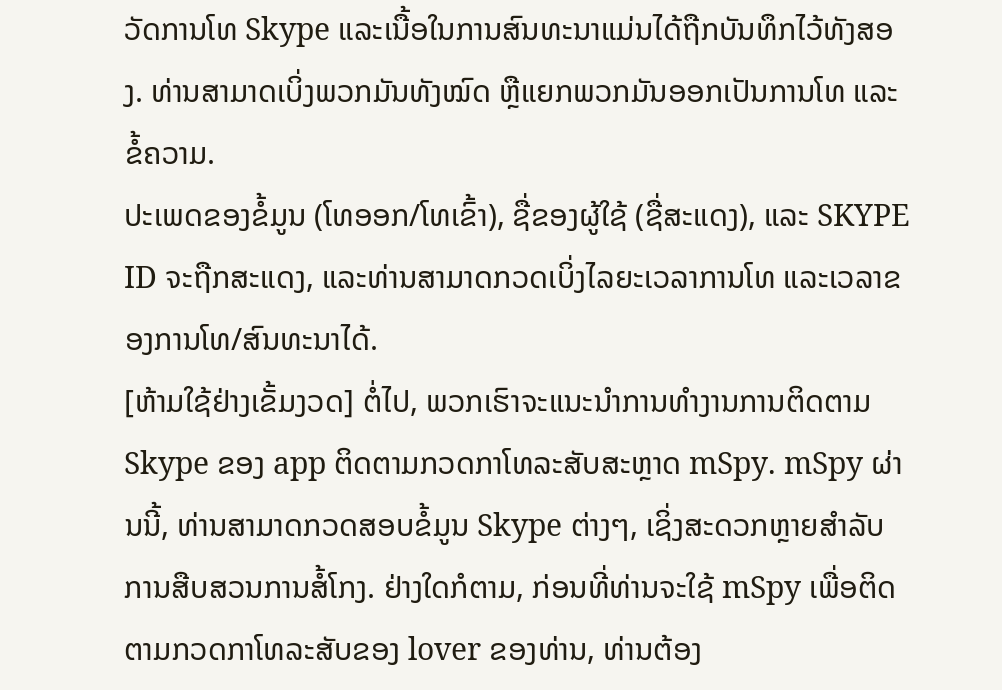ວັດການໂທ Skype ແລະເນື້ອໃນການສົນທະນາແມ່ນໄດ້ຖືກບັນທຶກໄວ້ທັງສອງ. ທ່ານສາມາດເບິ່ງພວກມັນທັງໝົດ ຫຼືແຍກພວກມັນອອກເປັນການໂທ ແລະຂໍ້ຄວາມ.
ປະເພດຂອງຂໍ້ມູນ (ໂທອອກ/ໂທເຂົ້າ), ຊື່ຂອງຜູ້ໃຊ້ (ຊື່ສະແດງ), ແລະ SKYPE ID ຈະຖືກສະແດງ, ແລະທ່ານສາມາດກວດເບິ່ງໄລຍະເວລາການໂທ ແລະເວລາຂອງການໂທ/ສົນທະນາໄດ້.
[ຫ້າມໃຊ້ຢ່າງເຂັ້ມງວດ] ຕໍ່ໄປ, ພວກເຮົາຈະແນະນໍາການທໍາງານການຕິດຕາມ Skype ຂອງ app ຕິດຕາມກວດກາໂທລະສັບສະຫຼາດ mSpy. mSpy ຜ່ານນີ້, ທ່ານສາມາດກວດສອບຂໍ້ມູນ Skype ຕ່າງໆ, ເຊິ່ງສະດວກຫຼາຍສໍາລັບການສືບສວນການສໍ້ໂກງ. ຢ່າງໃດກໍຕາມ, ກ່ອນທີ່ທ່ານຈະໃຊ້ mSpy ເພື່ອຕິດຕາມກວດກາໂທລະສັບຂອງ lover ຂອງທ່ານ, ທ່ານຕ້ອງ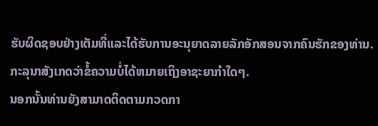ຮັບຜິດຊອບຢ່າງເຕັມທີ່ແລະໄດ້ຮັບການອະນຸຍາດລາຍລັກອັກສອນຈາກຄົນຮັກຂອງທ່ານ. ກະລຸນາສັງເກດວ່າຂໍ້ຄວາມບໍ່ໄດ້ຫມາຍເຖິງອາຊະຍາກໍາໃດໆ.
ນອກນັ້ນທ່ານຍັງສາມາດຕິດຕາມກວດກາ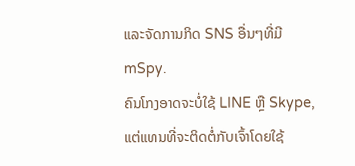ແລະຈັດການກິດ SNS ອື່ນໆທີ່ມີ mSpy.
ຄົນໂກງອາດຈະບໍ່ໃຊ້ LINE ຫຼື Skype, ແຕ່ແທນທີ່ຈະຕິດຕໍ່ກັບເຈົ້າໂດຍໃຊ້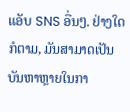ແອັບ SNS ອື່ນໆ. ຢ່າງໃດກໍຕາມ, ມັນສາມາດເປັນບັນຫາຫຼາຍໃນກາ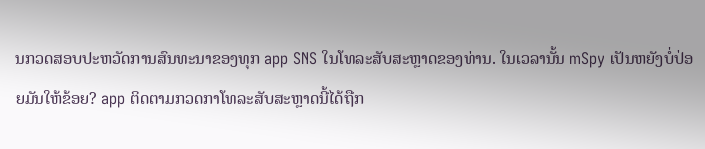ນກວດສອບປະຫວັດການສົນທະນາຂອງທຸກ app SNS ໃນໂທລະສັບສະຫຼາດຂອງທ່ານ. ໃນເວລານັ້ນ mSpy ເປັນຫຍັງບໍ່ປ່ອຍມັນໃຫ້ຂ້ອຍ? app ຕິດຕາມກວດກາໂທລະສັບສະຫຼາດນີ້ໄດ້ຖືກ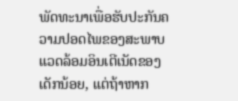ພັດທະນາເພື່ອຮັບປະກັນຄວາມປອດໄພຂອງສະພາບແວດລ້ອມອິນເຕີເນັດຂອງເດັກນ້ອຍ, ແຕ່ຖ້າຫາກ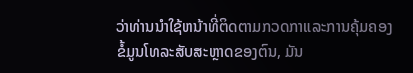ວ່າທ່ານນໍາໃຊ້ຫນ້າທີ່ຕິດຕາມກວດກາແລະການຄຸ້ມຄອງຂໍ້ມູນໂທລະສັບສະຫຼາດຂອງຕົນ, ມັນ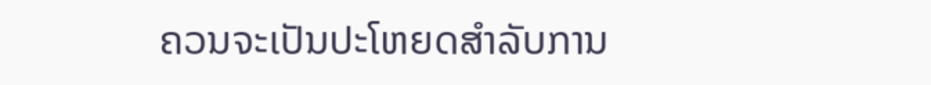ຄວນຈະເປັນປະໂຫຍດສໍາລັບການ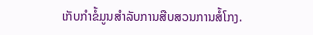ເກັບກໍາຂໍ້ມູນສໍາລັບການສືບສວນການສໍ້ໂກງ.